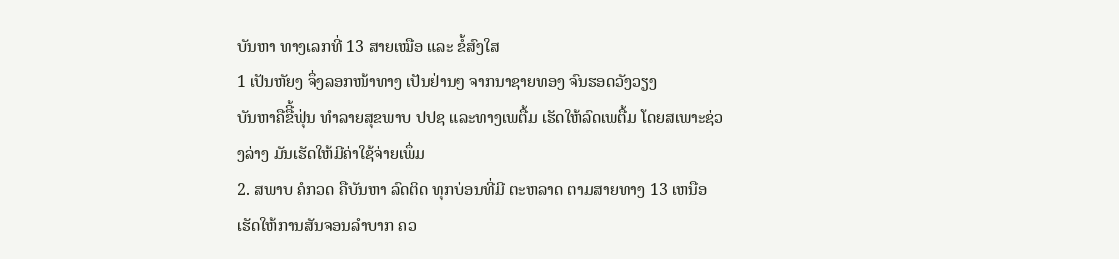ບັນຫາ ທາງເລກທີ່ 13 ສາຍເໝືອ ແລະ ຂໍ້ສົງໃສ
1 ເປັນຫັຍງ ຈຶ່ງລອກໜ້າທາງ ເປັນຢ່ານໆ ຈາກນາຊາຍທອງ ຈົນຮອດວັງວຽງ
ບັນຫາຄືຂືີ້ຟຸ່ນ ທຳລາຍສຸຂພາບ ປປຊ ແລະທາງເພຕື້ມ ເຮັດໃຫ້ລົດເພຕື້ມ ໂດຍສເພາະຊ່ວງລ່າງ ມັນເຮັດໃຫ້ມີຄ່າໃຊ້ຈ່າຍເພຶ່ມ
2. ສພາບ ຄໍກວດ ຄືບັນຫາ ລົດຕິດ ທຸກບ່ອນທີ່ມີ ຕະຫລາດ ຕາມສາຍທາງ 13 ເຫນືອ
ເຮັດໃຫ້ການສັນຈອນລຳບາກ ຄວ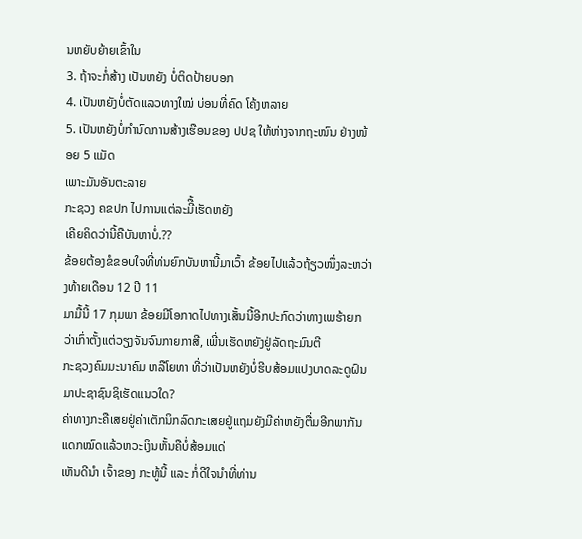ນຫຍັບຍ້າຍເຂົ້າໃນ
3. ຖ້າຈະກໍ່ສ້າງ ເປັນຫຍັງ ບໍ່ຕິດປ້າຍບອກ
4. ເປັນຫຍັງບໍ່ຕັດແລວທາງໃໝ່ ບ່ອນທີ່ຄົດ ໂຄ້ງຫລາຍ
5. ເປັນຫຍັງບໍ່ກຳນົດການສ້າງເຮືອນຂອງ ປປຊ ໃຫ້ຫ່າງຈາກຖະໜົນ ຢ່າງໜ້ອຍ 5 ແມັດ
ເພາະມັນອັນຕະລາຍ
ກະຊວງ ຄຂປກ ໄປການແຕ່ລະມີື້ເຮັດຫຍັງ
ເຄີຍຄິດວ່ານີ້ຄືບັນຫາບໍ່.??
ຂ້ອຍຕ້ອງຂໍຂອບໃຈທີ່ທ່ນຍົກບັນຫານີ້ມາເວົ້າ ຂ້ອຍໄປແລ້ວຖ້ຽວໜຶ່ງລະຫວ່າງທ້າຍເດືອນ 12 ປີ 11
ມາມື້ນີ້ 17 ກຸມພາ ຂ້ອຍມີໂອກາດໄປທາງເສັ້ນນີ້ອີກປະກົດວ່າທາງເພຮ້າຍກວ່າເກົ່າຕັ້ງແຕ່ວຽງຈັນຈົນກາຍກາສີ, ເພີ່ນເຮັດຫຍັງຢູ່ລັດຖະມົນຕີ
ກະຊວງຄົມມະນາຄົມ ຫລືໂຍທາ ທີ່ວ່າເປັນຫຍັງບໍ່ຮີບສ້ອມແປງບາດລະດູຝົນມາປະຊາຊົນຊິເຮັດແນວໃດ?
ຄ່າທາງກະຄືເສຍຢູ່ຄ່າເຕັກນິກລົດກະເສຍຢູ່ແຖມຍັງມີຄ່າຫຍັງຕື່ມອີກພາກັນແດກໝົດແລ້ວຫວະເງິນຫັ້ນຄືບໍ່ສ້ອມແດ່
ເຫັນດີນຳ ເຈົ້າຂອງ ກະທູ້ນີ້ ແລະ ກໍ່ດີໃຈນຳທີ່ທ່ານ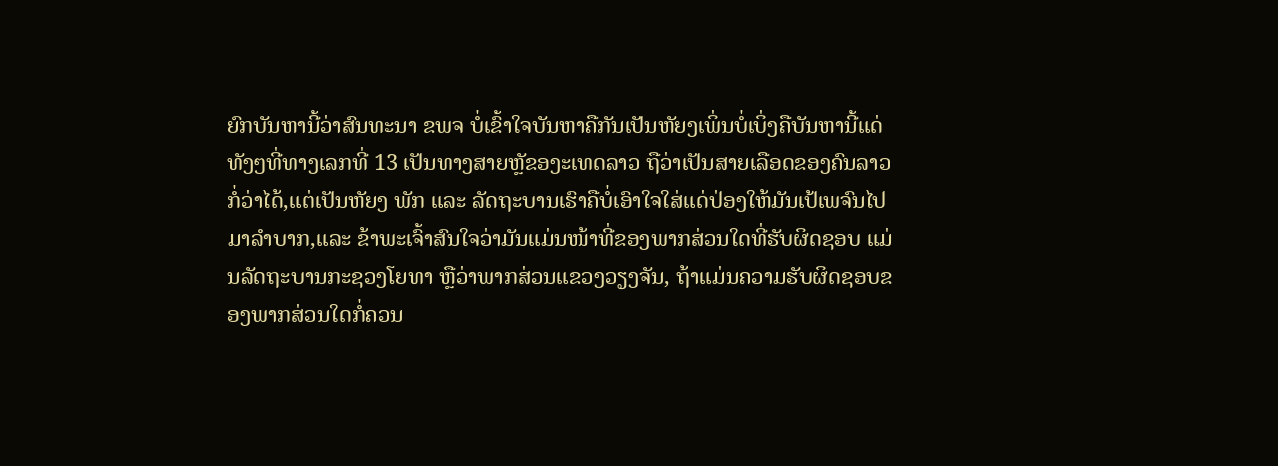ຍົກບັນຫານີ້ວ່າສົນທະນາ ຂພຈ ບໍ່ເຂົ້າໃຈບັນຫາຄືກັນເປັນຫັຍງເພິ່ນບໍ່ເບິ່ງຄືບັນຫານີ້ແດ່ ທັງໆທີ່ທາງເລກທີ່ 13 ເປັນທາງສາຍຫຼັຂອງະເທດລາວ ຖືວ່າເປັນສາຍເລືອດຂອງຄົນລາວກໍ່ວ່າໄດ້,ແຕ່ເປັນຫັຍງ ພັກ ແລະ ລັດຖະບານເຮົາຄືບໍ່ເອົາໃຈໃສ່ແດ່ປ່ອງໃຫ້ມັນເປ້ເພຈົນໄປມາລຳບາກ,ແລະ ຂ້າພະເຈົ້າສົນໃຈວ່າມັນແມ່ນໜ້າທີ່ຂອງພາກສ່ວນໃດທີ່ຮັບຜິດຊອບ ແມ່ນລັດຖະບານກະຊວງໂຍທາ ຫຼືວ່າພາກສ່ວນແຂວງວຽງຈັນ, ຖ້າແມ່ນຄວາມຮັບຜິດຊອບຂອງພາກສ່ວນໃດກໍ່ຄວນ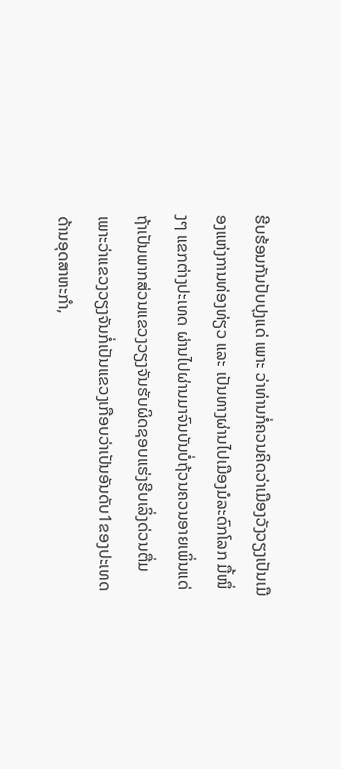ຮີບຮ້ອນກັນປັບປຸງແດ່ ເພາະ ວ່າທ່ານກໍ່ຄວນຄິດວ່າເມືອງວັງວຽງເປັນເມືອງແຫ່ງການທ່ອງທ່ຽວ ແລະ ເປັນທາງຜ່ານໄປເມືອງມໍລະດົກໂລກ ມື້ໜຶ່ງໆ ແຂກຕ່າງປະເທດ ຜ່ານໄປຜ່ານມາຈົນບັນບໍ່ຖ້ວນຄວນອາຍເພິ່ນແດ່
ຖ້າເປັນພາກສ່ວນແຂວງວຽງຈັນຮັບຜິດຊອບແຮ່ງຮີບເລິ່ງດ່ວນຕື່ມ ເພາະວ່າແຂວງວຽງຈັນກໍ່ເປັນແຂວງເກືອບວ່າເປັນອັນດັບ1ຂອງປະເທດດ້ານອຸດສາຫະກຳ,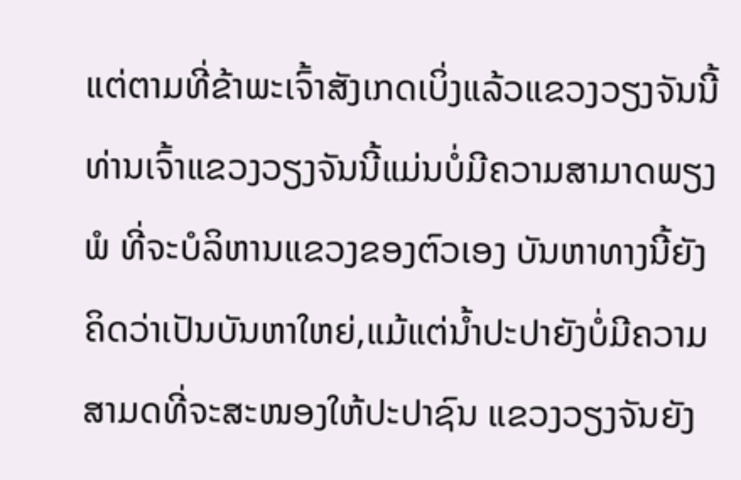ແຕ່ຕາມທີ່ຂ້າພະເຈົ້າສັງເກດເບິ່ງແລ້ວແຂວງວຽງຈັນນີ້ທ່ານເຈົ້າແຂວງວຽງຈັນນີ້ແມ່ນບໍ່ມີຄວາມສາມາດພຽງພໍ ທີ່ຈະບໍລິຫານແຂວງຂອງຕົວເອງ ບັນຫາທາງນີ້ຍັງຄິດວ່າເປັນບັນຫາໃຫຍ່,ແມ້ແຕ່ນ້ຳປະປາຍັງບໍ່ມີຄວາມສາມດທີ່ຈະສະໜອງໃຫ້ປະປາຊົນ ແຂວງວຽງຈັນຍັງ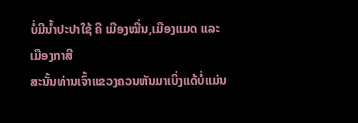ບໍ່ມີນ້ຳປະປາໃຊ້ ຄື ເມືອງໝື່ນ,ເມືອງແມດ ແລະ ເມືອງກາສີ
ສະນັ້ນທ່ານເຈົ້າແຂວງຄວນຫັນມາເບິ່ງແດ້ບໍ່ແມ່ນ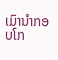ເມົານຳກອບໂກ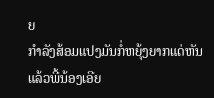ຍ
ກໍາລັງສ້ອມແປງມັນກໍ່ຫຍຸ້ງຍາກແດ່ຫັນແລ້ວພີ້ນ້ອງເອີຍ